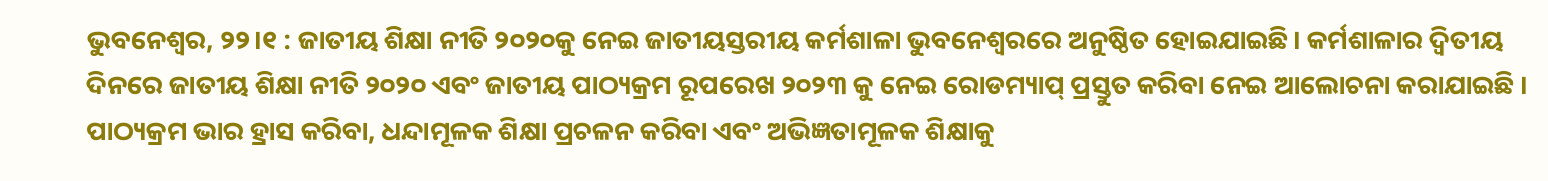ଭୁବନେଶ୍ବର, ୨୨।୧ : ଜାତୀୟ ଶିକ୍ଷା ନୀତି ୨୦୨୦କୁ ନେଇ ଜାତୀୟସ୍ତରୀୟ କର୍ମଶାଳା ଭୁବନେଶ୍ବରରେ ଅନୁଷ୍ଠିତ ହୋଇଯାଇଛି। କର୍ମଶାଳାର ଦ୍ୱିତୀୟ ଦିନରେ ଜାତୀୟ ଶିକ୍ଷା ନୀତି ୨୦୨୦ ଏବଂ ଜାତୀୟ ପାଠ୍ୟକ୍ରମ ରୂପରେଖ ୨୦୨୩ କୁ ନେଇ ରୋଡମ୍ୟାପ୍ ପ୍ରସ୍ତୁତ କରିବା ନେଇ ଆଲୋଚନା କରାଯାଇଛି । ପାଠ୍ୟକ୍ରମ ଭାର ହ୍ରାସ କରିବା, ଧନ୍ଦାମୂଳକ ଶିକ୍ଷା ପ୍ରଚଳନ କରିବା ଏବଂ ଅଭିଜ୍ଞତାମୂଳକ ଶିକ୍ଷାକୁ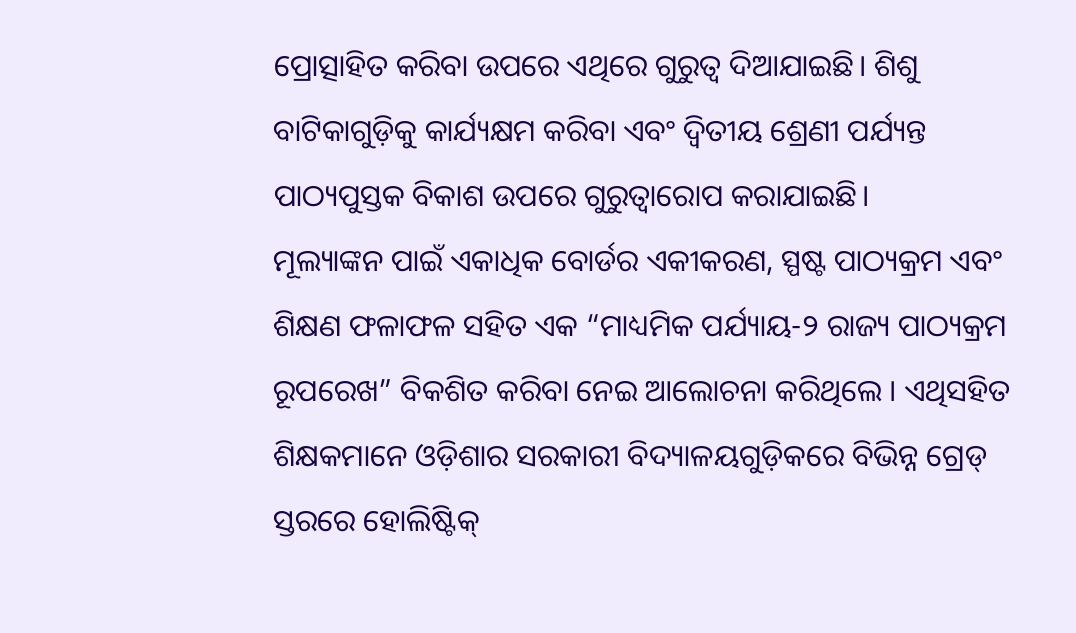ପ୍ରୋତ୍ସାହିତ କରିବା ଉପରେ ଏଥିରେ ଗୁରୁତ୍ବ ଦିଆଯାଇଛି। ଶିଶୁ ବାଟିକାଗୁଡ଼ିକୁ କାର୍ଯ୍ୟକ୍ଷମ କରିବା ଏବଂ ଦ୍ୱିତୀୟ ଶ୍ରେଣୀ ପର୍ଯ୍ୟନ୍ତ ପାଠ୍ୟପୁସ୍ତକ ବିକାଶ ଉପରେ ଗୁରୁତ୍ୱାରୋପ କରାଯାଇଛି।
ମୂଲ୍ୟାଙ୍କନ ପାଇଁ ଏକାଧିକ ବୋର୍ଡର ଏକୀକରଣ, ସ୍ପଷ୍ଟ ପାଠ୍ୟକ୍ରମ ଏବଂ ଶିକ୍ଷଣ ଫଳାଫଳ ସହିତ ଏକ “ମାଧ୍ୟମିକ ପର୍ଯ୍ୟାୟ-୨ ରାଜ୍ୟ ପାଠ୍ୟକ୍ରମ ରୂପରେଖ” ବିକଶିତ କରିବା ନେଇ ଆଲୋଚନା କରିଥିଲେ । ଏଥିସହିତ ଶିକ୍ଷକମାନେ ଓଡ଼ିଶାର ସରକାରୀ ବିଦ୍ୟାଳୟଗୁଡ଼ିକରେ ବିଭିନ୍ନ ଗ୍ରେଡ୍ ସ୍ତରରେ ହୋଲିଷ୍ଟିକ୍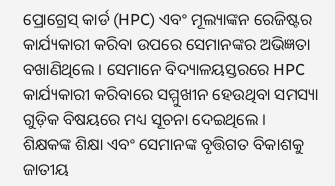ପ୍ରୋଗ୍ରେସ୍ କାର୍ଡ (HPC) ଏବଂ ମୂଲ୍ୟାଙ୍କନ ରେଜିଷ୍ଟର କାର୍ଯ୍ୟକାରୀ କରିବା ଉପରେ ସେମାନଙ୍କର ଅଭିଜ୍ଞତା ବଖାଣିଥିଲେ । ସେମାନେ ବିଦ୍ୟାଳୟସ୍ତରରେ HPC କାର୍ଯ୍ୟକାରୀ କରିବାରେ ସମ୍ମୁଖୀନ ହେଉଥିବା ସମସ୍ୟା ଗୁଡ଼ିକ ବିଷୟରେ ମଧ୍ୟ ସୂଚନା ଦେଇଥିଲେ ।
ଶିକ୍ଷକଙ୍କ ଶିକ୍ଷା ଏବଂ ସେମାନଙ୍କ ବୃତ୍ତିଗତ ବିକାଶକୁ ଜାତୀୟ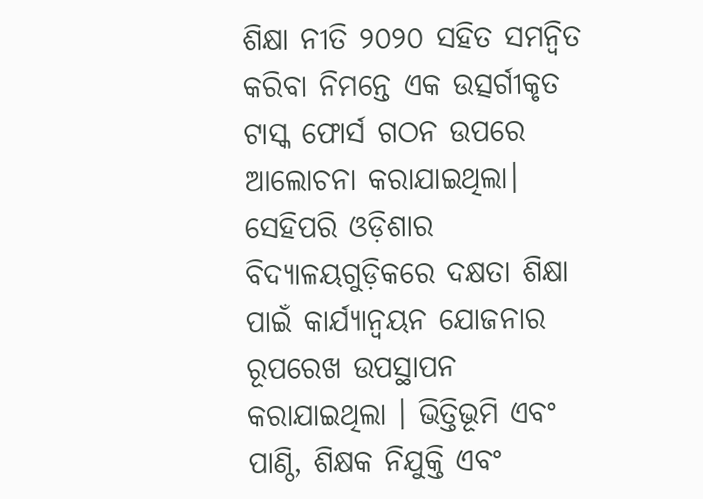ଶିକ୍ଷା ନୀତି ୨୦୨୦ ସହିତ ସମନ୍ୱିତ କରିବା ନିମନ୍ତେ ଏକ ଉତ୍ସର୍ଗୀକୃତ ଟାସ୍କ ଫୋର୍ସ ଗଠନ ଉପରେ ଆଲୋଚନା କରାଯାଇଥିଲା। ସେହିପରି ଓଡ଼ିଶାର ବିଦ୍ୟାଳୟଗୁଡ଼ିକରେ ଦକ୍ଷତା ଶିକ୍ଷା ପାଇଁ କାର୍ଯ୍ୟାନ୍ୱୟନ ଯୋଜନାର ରୂପରେଖ ଉପସ୍ଥାପନ କରାଯାଇଥିଲା । ଭିତ୍ତିଭୂମି ଏବଂ ପାଣ୍ଠି, ଶିକ୍ଷକ ନିଯୁକ୍ତି ଏବଂ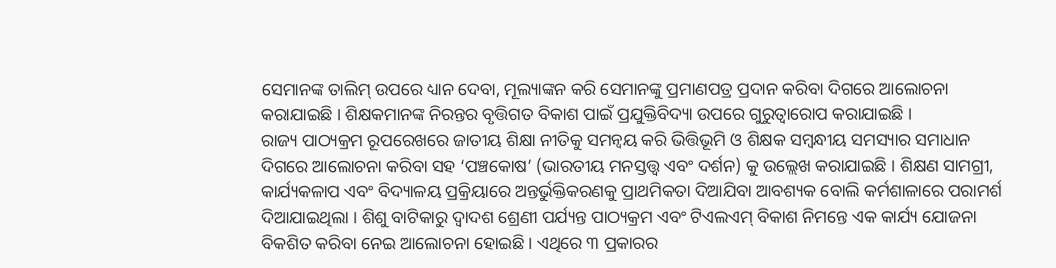ସେମାନଙ୍କ ତାଲିମ୍ ଉପରେ ଧ୍ୟାନ ଦେବା, ମୂଲ୍ୟାଙ୍କନ କରି ସେମାନଙ୍କୁ ପ୍ରମାଣପତ୍ର ପ୍ରଦାନ କରିବା ଦିଗରେ ଆଲୋଚନା କରାଯାଇଛି । ଶିକ୍ଷକମାନଙ୍କ ନିରନ୍ତର ବୃତ୍ତିଗତ ବିକାଶ ପାଇଁ ପ୍ରଯୁକ୍ତିବିଦ୍ୟା ଉପରେ ଗୁରୁତ୍ୱାରୋପ କରାଯାଇଛି ।
ରାଜ୍ୟ ପାଠ୍ୟକ୍ରମ ରୂପରେଖରେ ଜାତୀୟ ଶିକ୍ଷା ନୀତିକୁ ସମନ୍ବୟ କରି ଭିତ୍ତିଭୂମି ଓ ଶିକ୍ଷକ ସମ୍ବନ୍ଧୀୟ ସମସ୍ୟାର ସମାଧାନ ଦିଗରେ ଆଲୋଚନା କରିବା ସହ ‘ପଞ୍ଚକୋଷ’ (ଭାରତୀୟ ମନସ୍ତତ୍ତ୍ବ ଏବଂ ଦର୍ଶନ) କୁ ଉଲ୍ଲେଖ କରାଯାଇଛି । ଶିକ୍ଷଣ ସାମଗ୍ରୀ, କାର୍ଯ୍ୟକଳାପ ଏବଂ ବିଦ୍ୟାଳୟ ପ୍ରକ୍ରିୟାରେ ଅନ୍ତର୍ଭୁକ୍ତିକରଣକୁ ପ୍ରାଥମିକତା ଦିଆଯିବା ଆବଶ୍ୟକ ବୋଲି କର୍ମଶାଳାରେ ପରାମର୍ଶ ଦିଆଯାଇଥିଲା । ଶିଶୁ ବାଟିକାରୁ ଦ୍ୱାଦଶ ଶ୍ରେଣୀ ପର୍ଯ୍ୟନ୍ତ ପାଠ୍ୟକ୍ରମ ଏବଂ ଟିଏଲଏମ୍ ବିକାଶ ନିମନ୍ତେ ଏକ କାର୍ଯ୍ୟ ଯୋଜନା ବିକଶିତ କରିବା ନେଇ ଆଲୋଚନା ହୋଇଛି । ଏଥିରେ ୩ ପ୍ରକାରର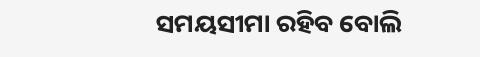ସମୟସୀମା ରହିବ ବୋଲି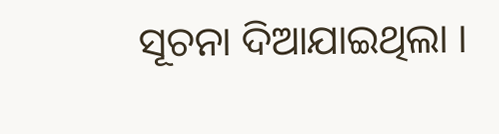ସୂଚନା ଦିଆଯାଇଥିଲା ।